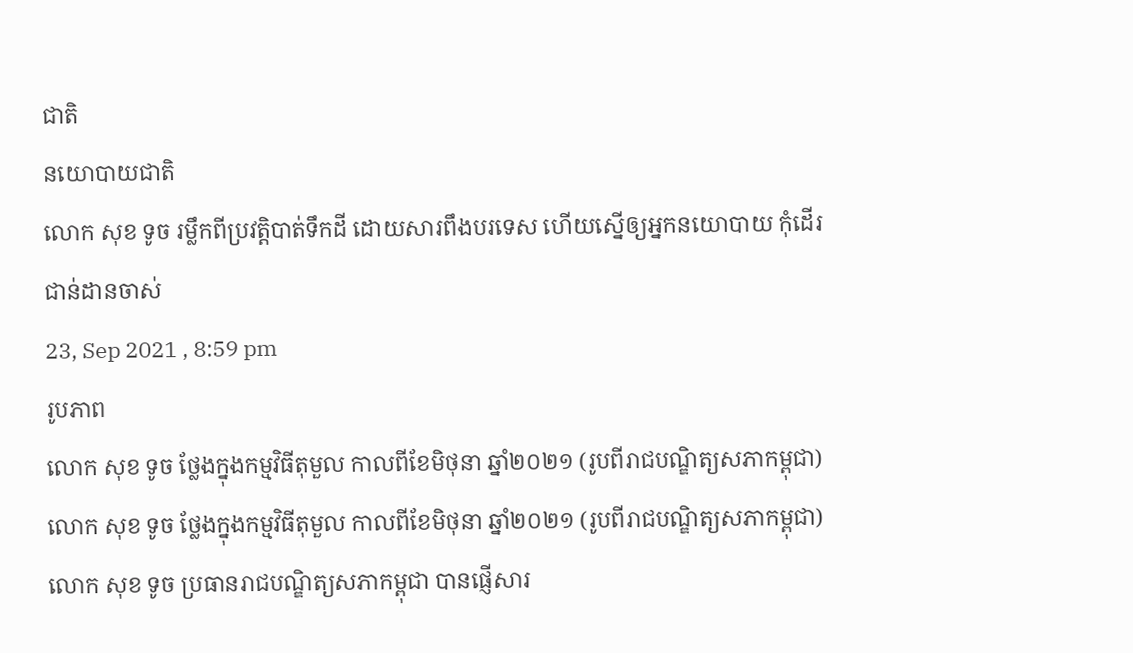ជាតិ
នយោបាយជាតិ
លោក សុខ ទូច រម្លឹកពីប្រវត្តិបាត់ទឹកដី ដោយសារពឹងបរទេស ហើយស្នើឲ្យអ្នកនយោបាយ កុំដើរជាន់ដានចាស់
23, Sep 2021 , 8:59 pm
រូបភាព
លោក សុខ ទូច ថ្លែងក្នុងកម្មវិធីតុមួល កាលពីខែមិថុនា ឆ្នាំ២០២១ (រូបពីរាជបណ្ឌិត្យសភាកម្ពុជា)
លោក សុខ ទូច ថ្លែងក្នុងកម្មវិធីតុមួល កាលពីខែមិថុនា ឆ្នាំ២០២១ (រូបពីរាជបណ្ឌិត្យសភាកម្ពុជា)
លោក សុខ ទូច ប្រធានរាជបណ្ឌិត្យសភាកម្ពុជា បានផ្ញើសារ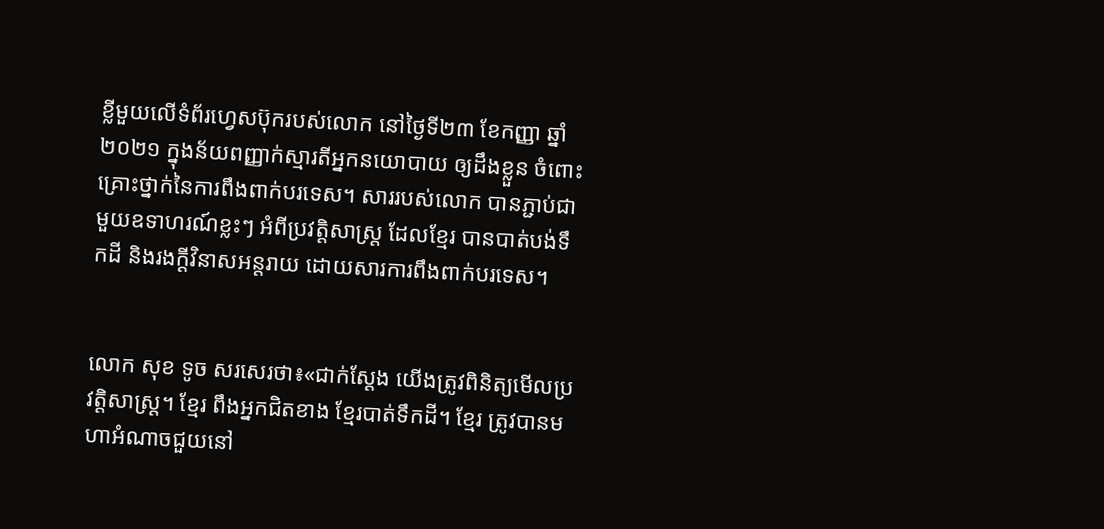ខ្លីមួយលើទំព័រហ្វេសប៊ុករបស់លោក នៅថ្ងៃទី២៣ ខែកញ្ញា ឆ្នាំ២០២១ ក្នុងន័យពញ្ញាក់ស្មារតីអ្នកនយោបាយ ឲ្យដឹងខ្លួន ចំពោះគ្រោះថ្នាក់នៃការពឹងពាក់បរទេស។ សាររបស់លោក បានភ្ជាប់ជាមួយឧទាហរណ៍ខ្លះៗ អំពីប្រវត្តិសាស្រ្ត ដែលខ្មែរ បានបាត់បង់ទឹកដី និងរងក្តីវិនាសអន្តរាយ ដោយសារការពឹងពាក់បរទេស។


លោក សុខ ទូច សរសេរថា៖«ជាក់ស្ដែង យើងត្រូវពិនិត្យមើលប្រវត្តិសាស្ត្រ។ ខ្មែរ ពឹងអ្នកជិតខាង ខ្មែរបាត់ទឹកដី។ ខ្មែរ ត្រូវបានមហាអំណាចជួយនៅ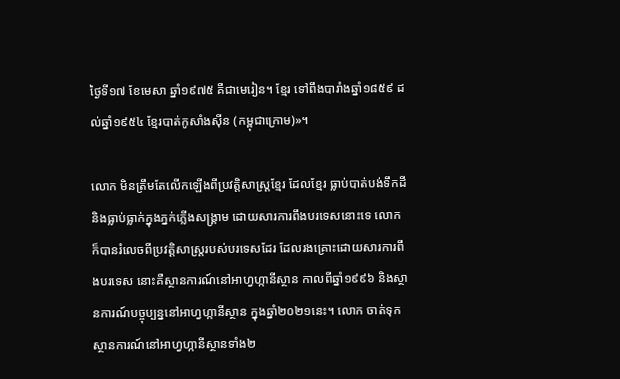ថ្ងៃទី១៧ ខែមេសា ឆ្នាំ១៩៧៥ គឺជាមេរៀន។ ខ្មែរ ទៅពឹងបារាំងឆ្នាំ១៨៥៩ ដល់ឆ្នាំ១៩៥៤ ខ្មែរបាត់កូសាំងស៊ីន (កម្ពុជាក្រោម)»។

លោក មិនត្រឹមតែលើកឡើងពីប្រវត្តិសាស្រ្តខ្មែរ ដែលខ្មែរ ធ្លាប់បាត់បង់ទឹកដី និងធ្លាប់ធ្លាក់ក្នុងភ្នក់ភ្លើងសង្គ្រាម ដោយសារការពឹងបរទេសនោះទេ លោក ក៏បានរំលេចពីប្រវត្តិសាស្រ្តរបស់បរទេសដែរ ដែលរងគ្រោះដោយសារការពឹងបរទេស នោះគឺស្ថានការណ៍នៅអាហ្វហ្កានីស្ថាន កាលពីឆ្នាំ១៩៩៦ និងស្ថានការណ៍បច្ចុប្បន្ននៅអាហ្វហ្កានីស្ថាន ក្នុងឆ្នាំ២០២១នេះ។ លោក ចាត់ទុក ស្ថានការណ៍នៅអាហ្វហ្កានីស្ថានទាំង២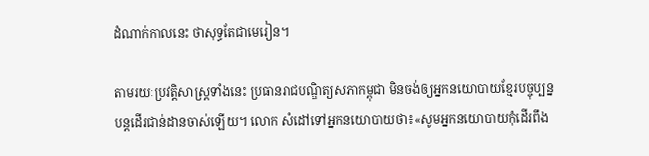ដំណាក់កាលនេះ ថាសុទ្ធតែជាមេរៀន។

តាមរយៈប្រវត្តិសាស្រ្តទាំងនេះ ប្រធានរាជបណ្ឌិត្យសភាកម្ពុជា មិនចង់ឲ្យអ្នកនយោបាយខ្មែរបច្ចុប្បន្ន បន្តដើរជាន់ដានចាស់ឡើយ។ លោក សំដៅទៅអ្នកនយោបាយថា៖«សូមអ្នកនយោបាយកុំដើរពឹង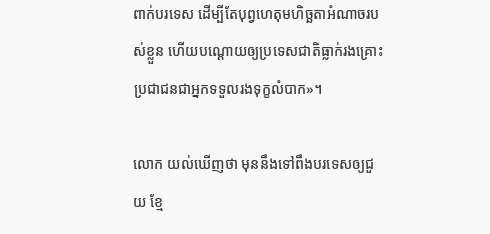ពាក់បរទេស ដើម្បីតែបុព្វហេតុមហិច្ឆតាអំណាចរបស់ខ្លួន ហើយបណ្ដោយឲ្យប្រទេសជាតិធ្លាក់រងគ្រោះ ប្រជាជនជាអ្នកទទួលរងទុក្ខលំបាក»។

លោក យល់ឃើញថា មុននឹងទៅពឹងបរទេសឲ្យជួយ ខ្មែ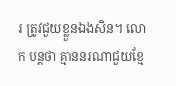រ ត្រូវជួយខ្លួនឯងសិន។ លោក បន្តថា គ្មាននរណាជួយខ្មែ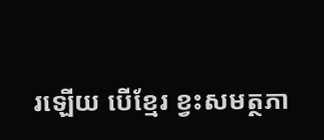រឡើយ បើខ្មែរ ខ្វះសមត្ថភា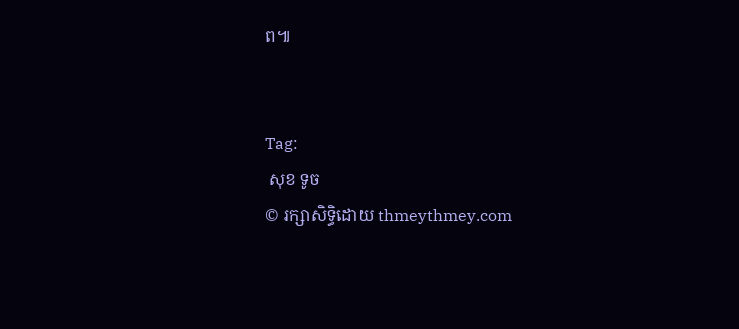ព៕


Tag:
 សុខ ទូច
© រក្សាសិទ្ធិដោយ thmeythmey.com